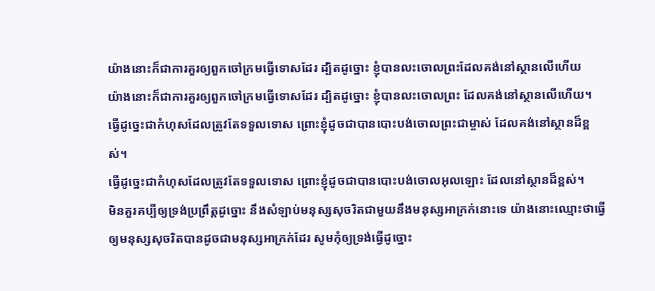យ៉ាងនោះក៏ជាការគួរឲ្យពួកចៅក្រមធ្វើទោសដែរ ដ្បិតដូច្នោះ ខ្ញុំបានលះចោលព្រះដែលគង់នៅស្ថានលើហើយ
យ៉ាងនោះក៏ជាការគួរឲ្យពួកចៅក្រមធ្វើទោសដែរ ដ្បិតដូច្នោះ ខ្ញុំបានលះចោលព្រះ ដែលគង់នៅស្ថានលើហើយ។
ធ្វើដូច្នេះជាកំហុសដែលត្រូវតែទទួលទោស ព្រោះខ្ញុំដូចជាបានបោះបង់ចោលព្រះជាម្ចាស់ ដែលគង់នៅស្ថានដ៏ខ្ពស់។
ធ្វើដូច្នេះជាកំហុសដែលត្រូវតែទទួលទោស ព្រោះខ្ញុំដូចជាបានបោះបង់ចោលអុលឡោះ ដែលនៅស្ថានដ៏ខ្ពស់។
មិនគួរគប្បីឲ្យទ្រង់ប្រព្រឹត្តដូច្នោះ នឹងសំឡាប់មនុស្សសុចរិតជាមួយនឹងមនុស្សអាក្រក់នោះទេ យ៉ាងនោះឈ្មោះថាធ្វើឲ្យមនុស្សសុចរិតបានដូចជាមនុស្សអាក្រក់ដែរ សូមកុំឲ្យទ្រង់ធ្វើដូច្នោះ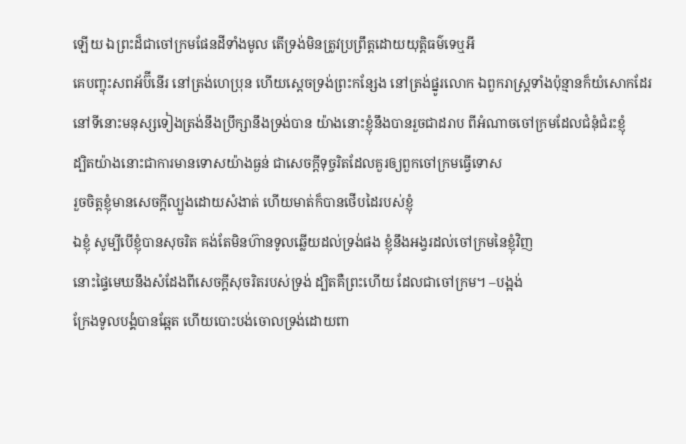ឡើយ ឯព្រះដ៏ជាចៅក្រមផែនដីទាំងមូល តើទ្រង់មិនត្រូវប្រព្រឹត្តដោយយុត្តិធម៌ទេឬអី
គេបញ្ចុះសពអ័ប៊ីនើរ នៅត្រង់ហេប្រុន ហើយស្តេចទ្រង់ព្រះកន្សែង នៅត្រង់ផ្នូរលោក ឯពួករាស្ត្រទាំងប៉ុន្មានក៏យំសោកដែរ
នៅទីនោះមនុស្សទៀងត្រង់នឹងប្រឹក្សានឹងទ្រង់បាន យ៉ាងនោះខ្ញុំនឹងបានរួចជាដរាប ពីអំណាចចៅក្រមដែលជំនុំជំរះខ្ញុំ
ដ្បិតយ៉ាងនោះជាការមានទោសយ៉ាងធ្ងន់ ជាសេចក្ដីទុច្ចរិតដែលគួរឲ្យពួកចៅក្រមធ្វើទោស
រួចចិត្តខ្ញុំមានសេចក្ដីល្បួងដោយសំងាត់ ហើយមាត់ក៏បានថើបដៃរបស់ខ្ញុំ
ឯខ្ញុំ សូម្បីបើខ្ញុំបានសុចរិត គង់តែមិនហ៊ានទូលឆ្លើយដល់ទ្រង់ផង ខ្ញុំនឹងអង្វរដល់ចៅក្រមនៃខ្ញុំវិញ
នោះផ្ទៃមេឃនឹងសំដែងពីសេចក្ដីសុចរិតរបស់ទ្រង់ ដ្បិតគឺព្រះហើយ ដែលជាចៅក្រម។ –បង្អង់
ក្រែងទូលបង្គំបានឆ្អែត ហើយបោះបង់ចោលទ្រង់ដោយពា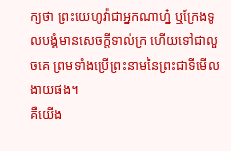ក្យថា ព្រះយេហូវ៉ាជាអ្នកណាហ្ន៎ ឬក្រែងទូលបង្គំមានសេចក្ដីទាល់ក្រ ហើយទៅជាលួចគេ ព្រមទាំងប្រើព្រះនាមនៃព្រះជាទីមើលងាយផង។
គឺយើង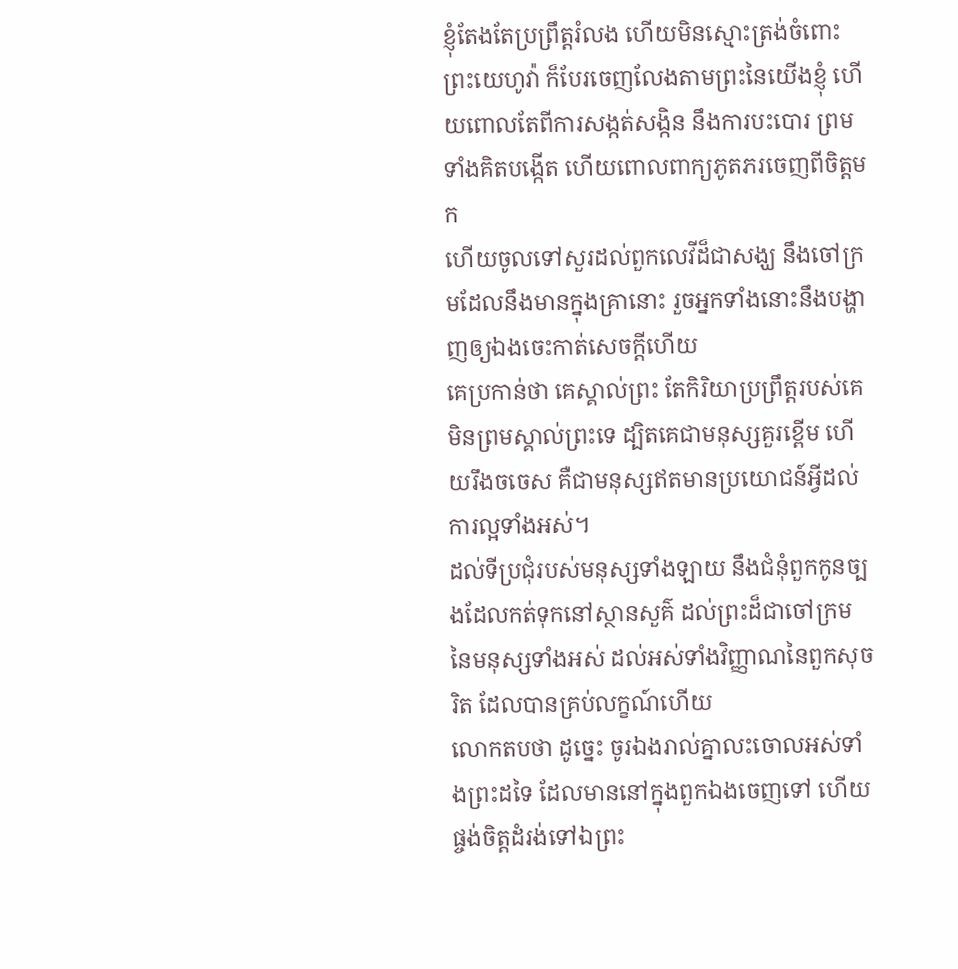ខ្ញុំតែងតែប្រព្រឹត្តរំលង ហើយមិនស្មោះត្រង់ចំពោះព្រះយេហូវ៉ា ក៏បែរចេញលែងតាមព្រះនៃយើងខ្ញុំ ហើយពោលតែពីការសង្កត់សង្កិន នឹងការបះបោរ ព្រមទាំងគិតបង្កើត ហើយពោលពាក្យភូតភរចេញពីចិត្តមក
ហើយចូលទៅសួរដល់ពួកលេវីដ៏ជាសង្ឃ នឹងចៅក្រមដែលនឹងមានក្នុងគ្រានោះ រួចអ្នកទាំងនោះនឹងបង្ហាញឲ្យឯងចេះកាត់សេចក្ដីហើយ
គេប្រកាន់ថា គេស្គាល់ព្រះ តែកិរិយាប្រព្រឹត្តរបស់គេមិនព្រមស្គាល់ព្រះទេ ដ្បិតគេជាមនុស្សគួរខ្ពើម ហើយរឹងចចេស គឺជាមនុស្សឥតមានប្រយោជន៍អ្វីដល់ការល្អទាំងអស់។
ដល់ទីប្រជុំរបស់មនុស្សទាំងឡាយ នឹងជំនុំពួកកូនច្បងដែលកត់ទុកនៅស្ថានសួគ៌ ដល់ព្រះដ៏ជាចៅក្រមនៃមនុស្សទាំងអស់ ដល់អស់ទាំងវិញ្ញាណនៃពួកសុចរិត ដែលបានគ្រប់លក្ខណ៍ហើយ
លោកតបថា ដូច្នេះ ចូរឯងរាល់គ្នាលះចោលអស់ទាំងព្រះដទៃ ដែលមាននៅក្នុងពួកឯងចេញទៅ ហើយផ្ចង់ចិត្តដំរង់ទៅឯព្រះ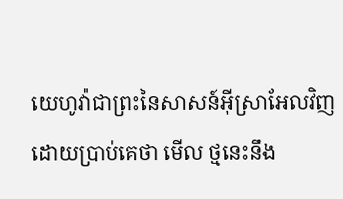យេហូវ៉ាជាព្រះនៃសាសន៍អ៊ីស្រាអែលវិញ
ដោយប្រាប់គេថា មើល ថ្មនេះនឹង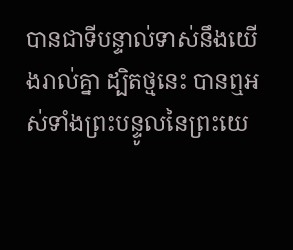បានជាទីបន្ទាល់ទាស់នឹងយើងរាល់គ្នា ដ្បិតថ្មនេះ បានឮអស់ទាំងព្រះបន្ទូលនៃព្រះយេ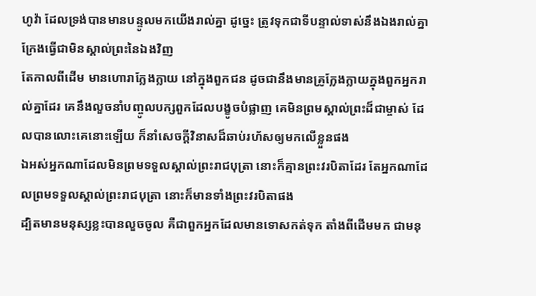ហូវ៉ា ដែលទ្រង់បានមានបន្ទូលមកយើងរាល់គ្នា ដូច្នេះ ត្រូវទុកជាទីបន្ទាល់ទាស់នឹងឯងរាល់គ្នា ក្រែងធ្វើជាមិនស្គាល់ព្រះនៃឯងវិញ
តែកាលពីដើម មានហោរាក្លែងក្លាយ នៅក្នុងពួកជន ដូចជានឹងមានគ្រូក្លែងក្លាយក្នុងពួកអ្នករាល់គ្នាដែរ គេនឹងលួចនាំបញ្ចូលបក្សពួកដែលបង្ខូចបំផ្លាញ គេមិនព្រមស្គាល់ព្រះដ៏ជាម្ចាស់ ដែលបានលោះគេនោះឡើយ ក៏នាំសេចក្ដីវិនាសដ៏ឆាប់រហ័សឲ្យមកលើខ្លួនផង
ឯអស់អ្នកណាដែលមិនព្រមទទួលស្គាល់ព្រះរាជបុត្រា នោះក៏គ្មានព្រះវរបិតាដែរ តែអ្នកណាដែលព្រមទទួលស្គាល់ព្រះរាជបុត្រា នោះក៏មានទាំងព្រះវរបិតាផង
ដ្បិតមានមនុស្សខ្លះបានលួចចូល គឺជាពួកអ្នកដែលមានទោសកត់ទុក តាំងពីដើមមក ជាមនុ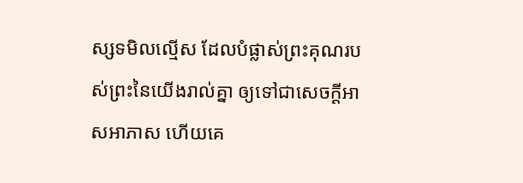ស្សទមិលល្មើស ដែលបំផ្លាស់ព្រះគុណរបស់ព្រះនៃយើងរាល់គ្នា ឲ្យទៅជាសេចក្ដីអាសអាភាស ហើយគេ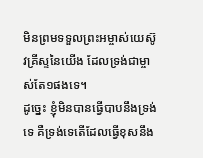មិនព្រមទទួលព្រះអម្ចាស់យេស៊ូវគ្រីស្ទនៃយើង ដែលទ្រង់ជាម្ចាស់តែ១ផងទេ។
ដូច្នេះ ខ្ញុំមិនបានធ្វើបាបនឹងទ្រង់ទេ គឺទ្រង់ទេតើដែលធ្វើខុសនឹង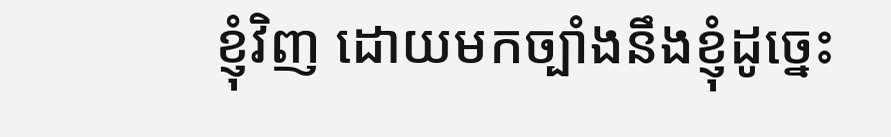ខ្ញុំវិញ ដោយមកច្បាំងនឹងខ្ញុំដូច្នេះ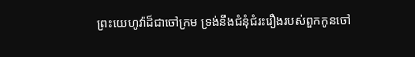ព្រះយេហូវ៉ាដ៏ជាចៅក្រម ទ្រង់នឹងជំនុំជំរះរឿងរបស់ពួកកូនចៅ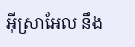អ៊ីស្រាអែល នឹង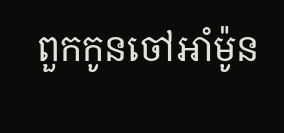ពួកកូនចៅអាំម៉ូន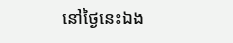នៅថ្ងៃនេះឯង